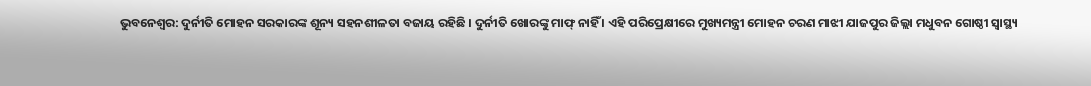ଭୁବନେଶ୍ୱର: ଦୁର୍ନୀତି ମୋହନ ସରକାରଙ୍କ ଶୂନ୍ୟ ସହନଶୀଳତା ବଜାୟ ରହିଛି । ଦୁର୍ନୀତି ଖୋରଙ୍କୁ ମାଫ୍ ନାହିଁ । ଏହି ପରିପ୍ରେକ୍ଷୀରେ ମୁଖ୍ୟମନ୍ତ୍ରୀ ମୋହନ ଚରଣ ମାଝୀ ଯାଜପୁର ଜିଲ୍ଲା ମଧୁବନ ଗୋଷ୍ଠୀ ସ୍ୱାସ୍ଥ୍ୟ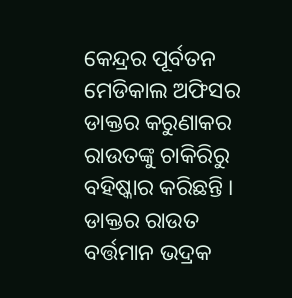କେନ୍ଦ୍ରର ପୂର୍ବତନ ମେଡିକାଲ ଅଫିସର ଡାକ୍ତର କରୁଣାକର ରାଉତଙ୍କୁ ଚାକିରିରୁ ବହିଷ୍କାର କରିଛନ୍ତି । ଡାକ୍ତର ରାଉତ ବର୍ତ୍ତମାନ ଭଦ୍ରକ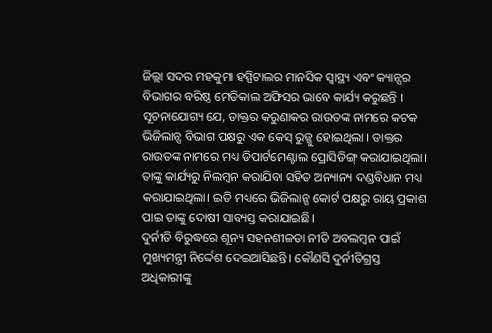ଜିଲ୍ଲା ସଦର ମହକୁମା ହସ୍ପିଟାଲର ମାନସିକ ସ୍ୱାସ୍ଥ୍ୟ ଏବଂ କ୍ୟାନ୍ସର ବିଭାଗର ବରିଷ୍ଠ ମେଡିକାଲ ଅଫିସର ଭାବେ କାର୍ଯ୍ୟ କରୁଛନ୍ତି ।
ସୂଚନାଯୋଗ୍ୟ ଯେ, ଡାକ୍ତର କରୁଣାକର ରାଉତଙ୍କ ନାମରେ କଟକ ଭିଜିଲାନ୍ସ ବିଭାଗ ପକ୍ଷରୁ ଏକ କେସ୍ ରୁଜ୍ଜୁ ହୋଇଥିଲା । ଡାକ୍ତର ରାଉତଙ୍କ ନାମରେ ମଧ୍ୟ ଡିପାର୍ଟମେଣ୍ଟାଲ ପ୍ରୋସିଡିଙ୍ଗ୍ କରାଯାଇଥିଲା। ତାଙ୍କୁ କାର୍ଯ୍ୟରୁ ନିଲମ୍ବନ କରାଯିବା ସହିତ ଅନ୍ୟାନ୍ୟ ଦଣ୍ଡବିଧାନ ମଧ୍ୟ କରାଯାଇଥିଲା। ଇତି ମଧ୍ୟରେ ଭିଜିଲାନ୍ସ କୋର୍ଟ ପକ୍ଷରୁ ରାୟ ପ୍ରକାଶ ପାଇ ତାଙ୍କୁ ଦୋଷୀ ସାବ୍ୟସ୍ତ କରାଯାଇଛି।
ଦୁର୍ନୀତି ବିରୁଦ୍ଧରେ ଶୂନ୍ୟ ସହନଶୀଳତା ନୀତି ଅବଲମ୍ବନ ପାଇଁ ମୁଖ୍ୟମନ୍ତ୍ରୀ ନିର୍ଦ୍ଦେଶ ଦେଇଆସିଛନ୍ତି। କୌଣସି ଦୁର୍ନୀତିଗ୍ରସ୍ତ ଅଧିକାରୀଙ୍କୁ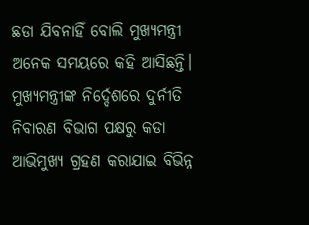ଛଡା ଯିବନାହିଁ ବୋଲି ମୁଖ୍ୟମନ୍ତ୍ରୀ ଅନେକ ସମୟରେ କହି ଆସିଛନ୍ତି। ମୁଖ୍ୟମନ୍ତ୍ରୀଙ୍କ ନିର୍ଦ୍ଦେଶରେ ଦୁର୍ନୀତି ନିବାରଣ ବିଭାଗ ପକ୍ଷରୁ କଡା ଆଭିମୁଖ୍ୟ ଗ୍ରହଣ କରାଯାଇ ବିଭିନ୍ନ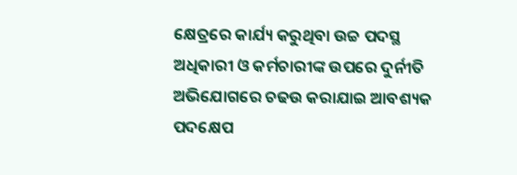କ୍ଷେତ୍ରରେ କାର୍ଯ୍ୟ କରୁଥିବା ଉଚ୍ଚ ପଦସ୍ଥ ଅଧିକାରୀ ଓ କର୍ମଚାରୀଙ୍କ ଉପରେ ଦୁର୍ନୀତି ଅଭିଯୋଗରେ ଚଢଉ କରାଯାଇ ଆବଶ୍ୟକ ପଦକ୍ଷେପ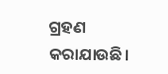ଗ୍ରହଣ କରାଯାଉଛି।